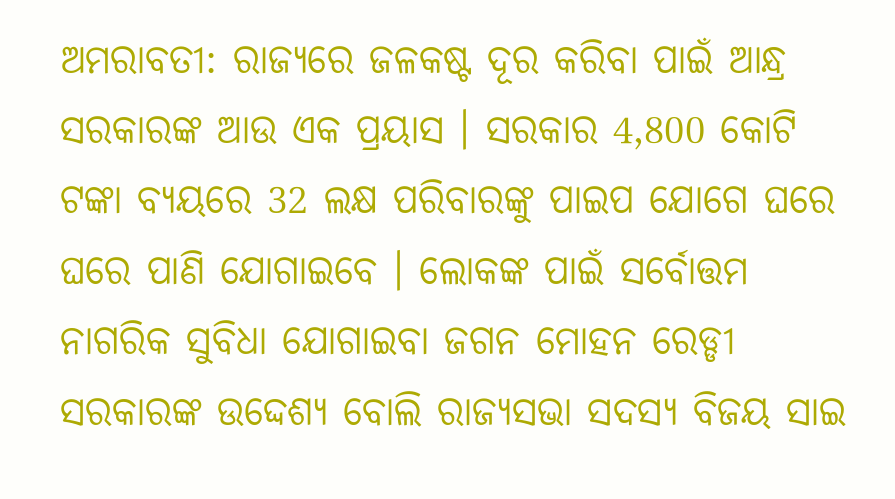ଅମରାବତୀ: ରାଜ୍ୟରେ ଜଳକଷ୍ଟ ଦୂର କରିବା ପାଇଁ ଆନ୍ଧ୍ର ସରକାରଙ୍କ ଆଉ ଏକ ପ୍ରୟାସ । ସରକାର 4,800 କୋଟି ଟଙ୍କା ବ୍ୟୟରେ 32 ଲକ୍ଷ ପରିବାରଙ୍କୁ ପାଇପ ଯୋଗେ ଘରେ ଘରେ ପାଣି ଯୋଗାଇବେ । ଲୋକଙ୍କ ପାଇଁ ସର୍ବୋତ୍ତମ ନାଗରିକ ସୁବିଧା ଯୋଗାଇବା ଜଗନ ମୋହନ ରେଡ୍ଡୀ ସରକାରଙ୍କ ଉଦ୍ଦେଶ୍ୟ ବୋଲି ରାଜ୍ୟସଭା ସଦସ୍ୟ ବିଜୟ ସାଇ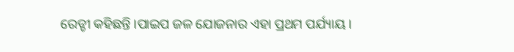ରେଡ୍ଡୀ କହିଛନ୍ତି ।ପାଇପ ଜଳ ଯୋଜନାର ଏହା ପ୍ରଥମ ପର୍ଯ୍ୟାୟ ।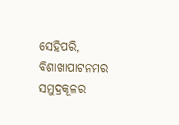ସେହିପରି, ବିଶାଖାପାଟନମର ସମୁଦ୍ରକୂଳର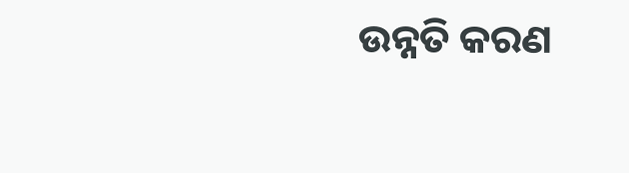ଉନ୍ନତି କରଣ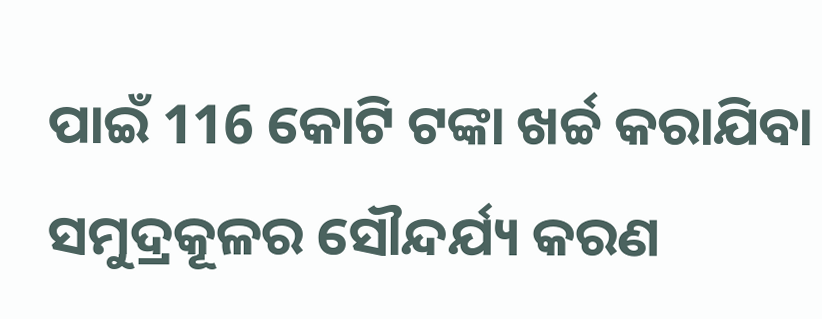ପାଇଁ 116 କୋଟି ଟଙ୍କା ଖର୍ଚ୍ଚ କରାଯିବା ସମୁଦ୍ରକୂଳର ସୌନ୍ଦର୍ଯ୍ୟ କରଣ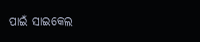ପାଇଁ ସାଇକେଲ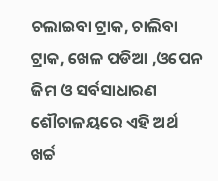ଚଲାଇବା ଟ୍ରାକ, ଚାଲିବା ଟ୍ରାକ, ଖେଳ ପଡିଆ ,ଓପେନ ଜିମ ଓ ସର୍ବସାଧାରଣ ଶୌଚାଳୟରେ ଏହି ଅର୍ଥ ଖର୍ଚ୍ଚ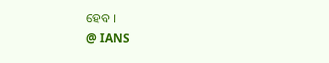ହେବ ।
@ IANS